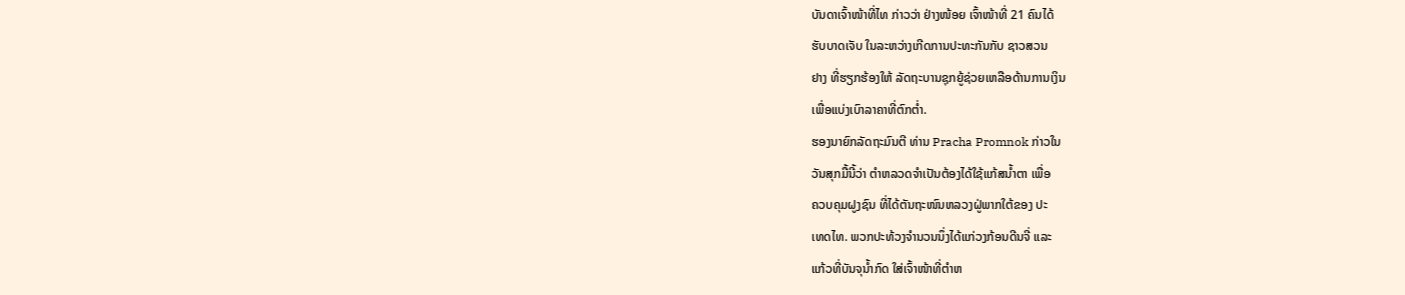ບັນດາເຈົ້າໜ້າທີ່ໄທ ກ່າວວ່າ ຢ່າງໜ້ອຍ ເຈົ້າໜ້າທີ່ 21 ຄົນໄດ້
ຮັບບາດເຈັບ ໃນລະຫວ່າງເກີດການປະທະກັນກັບ ຊາວສວນ
ຢາງ ທີ່ຮຽກຮ້ອງໃຫ້ ລັດຖະບານຊຸກຍູ້ຊ່ວຍເຫລືອດ້ານການເງິນ
ເພື່ອແບ່ງເບົາລາຄາທີ່ຕົກຕໍ່າ.
ຮອງນາຍົກລັດຖະມົນຕີ ທ່ານ Pracha Promnok ກ່າວໃນ
ວັນສຸກມື້ນີ້ວ່າ ຕໍາຫລວດຈໍາເປັນຕ້ອງໄດ້ໃຊ້ແກ້ສນໍ້າຕາ ເພື່ອ
ຄວບຄຸມຝູງຊົນ ທີ່ໄດ້ຕັນຖະໜົນຫລວງຝູ່ພາກໃຕ້ຂອງ ປະ
ເທດໄທ. ພວກປະທ້ວງຈໍານວນນຶ່ງໄດ້ແກ່ວງກ້ອນດີນຈີ່ ແລະ
ແກ້ວທີ່ບັນຈຸນໍ້າກົດ ໃສ່ເຈົ້າໜ້າທີ່ຕໍາຫ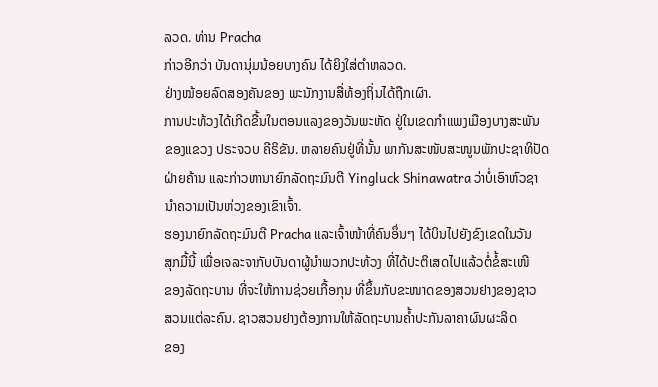ລວດ. ທ່ານ Pracha
ກ່າວອີກວ່າ ບັນດານຸ່ມນ້ອຍບາງຄົນ ໄດ້ຍິງໃສ່ຕໍາຫລວດ.
ຢ່າງໝ້ອຍລົດສອງຄັນຂອງ ພະນັກງານສື່ທ້ອງຖິ່ນໄດ້ຖືກເຜົາ.
ການປະທ້ວງໄດ້ເກີດຂື້ນໃນຕອນແລງຂອງວັນພະຫັດ ຢູ່ໃນເຂດກໍາແພງເມືອງບາງສະພັນ
ຂອງແຂວງ ປຣະຈວບ ຄີຣິຂັນ. ຫລາຍຄົນຢູ່ທີ່ນັ້ນ ພາກັນສະໜັບສະໜູນພັກປະຊາທິປັດ
ຝ່າຍຄ້ານ ແລະກ່າວຫານາຍົກລັດຖະມົນຕີ Yingluck Shinawatra ວ່າບໍ່ເອົາຫົວຊາ
ນໍາຄວາມເປັນຫ່ວງຂອງເຂົາເຈົ້າ.
ຮອງນາຍົກລັດຖະມົນຕີ Pracha ແລະເຈົ້າໜ້າທີ່ຄົນອຶ່ນໆ ໄດ້ບິນໄປຍັງຂົງເຂດໃນວັນ
ສຸກມື້ນີ້ ເພື່ອເຈລະຈາກັບບັນດາຜູ້ນໍາພວກປະທ້ວງ ທີ່ໄດ້ປະຕິເສດໄປແລ້ວຕໍ່ຂໍ້ສະເໜີ
ຂອງລັດຖະບານ ທີ່ຈະໃຫ້ການຊ່ວຍເກື້ອກຸນ ທີ່ຂຶ້ນກັບຂະໜາດຂອງສວນຢາງຂອງຊາວ
ສວນແຕ່ລະຄົນ. ຊາວສວນຢາງຕ້ອງການໃຫ້ລັດຖະບານຄໍ້າປະກັນລາຄາຜົນຜະລິດ
ຂອງ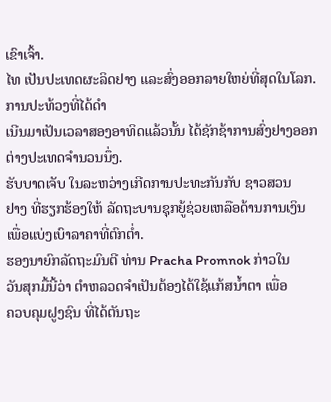ເຂົາເຈົ້າ.
ໄທ ເປັນປະເທດຜະລິດຢາງ ແລະສົ່ງອອກລາຍໃຫຍ່ທີ່ສຸດໃນໂລກ. ການປະທ້ວງທີ່ໄດ້ດໍາ
ເນີນມາເປັນເວລາສອງອາທິດແລ້ວນັ້ນ ໄດ້ຊັກຊ້າການສົ່ງຢາງອອກຕ່າງປະເທດຈໍານວນນຶ່ງ.
ຮັບບາດເຈັບ ໃນລະຫວ່າງເກີດການປະທະກັນກັບ ຊາວສວນ
ຢາງ ທີ່ຮຽກຮ້ອງໃຫ້ ລັດຖະບານຊຸກຍູ້ຊ່ວຍເຫລືອດ້ານການເງິນ
ເພື່ອແບ່ງເບົາລາຄາທີ່ຕົກຕໍ່າ.
ຮອງນາຍົກລັດຖະມົນຕີ ທ່ານ Pracha Promnok ກ່າວໃນ
ວັນສຸກມື້ນີ້ວ່າ ຕໍາຫລວດຈໍາເປັນຕ້ອງໄດ້ໃຊ້ແກ້ສນໍ້າຕາ ເພື່ອ
ຄວບຄຸມຝູງຊົນ ທີ່ໄດ້ຕັນຖະ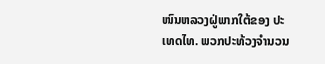ໜົນຫລວງຝູ່ພາກໃຕ້ຂອງ ປະ
ເທດໄທ. ພວກປະທ້ວງຈໍານວນ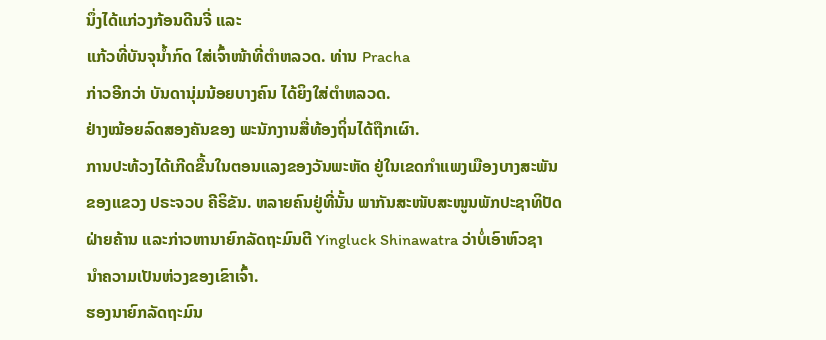ນຶ່ງໄດ້ແກ່ວງກ້ອນດີນຈີ່ ແລະ
ແກ້ວທີ່ບັນຈຸນໍ້າກົດ ໃສ່ເຈົ້າໜ້າທີ່ຕໍາຫລວດ. ທ່ານ Pracha
ກ່າວອີກວ່າ ບັນດານຸ່ມນ້ອຍບາງຄົນ ໄດ້ຍິງໃສ່ຕໍາຫລວດ.
ຢ່າງໝ້ອຍລົດສອງຄັນຂອງ ພະນັກງານສື່ທ້ອງຖິ່ນໄດ້ຖືກເຜົາ.
ການປະທ້ວງໄດ້ເກີດຂື້ນໃນຕອນແລງຂອງວັນພະຫັດ ຢູ່ໃນເຂດກໍາແພງເມືອງບາງສະພັນ
ຂອງແຂວງ ປຣະຈວບ ຄີຣິຂັນ. ຫລາຍຄົນຢູ່ທີ່ນັ້ນ ພາກັນສະໜັບສະໜູນພັກປະຊາທິປັດ
ຝ່າຍຄ້ານ ແລະກ່າວຫານາຍົກລັດຖະມົນຕີ Yingluck Shinawatra ວ່າບໍ່ເອົາຫົວຊາ
ນໍາຄວາມເປັນຫ່ວງຂອງເຂົາເຈົ້າ.
ຮອງນາຍົກລັດຖະມົນ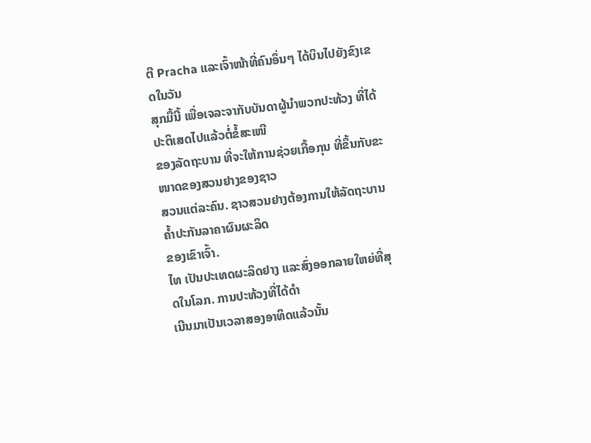ຕີ Pracha ແລະເຈົ້າໜ້າທີ່ຄົນອຶ່ນໆ ໄດ້ບິນໄປຍັງຂົງເຂດໃນວັນ
ສຸກມື້ນີ້ ເພື່ອເຈລະຈາກັບບັນດາຜູ້ນໍາພວກປະທ້ວງ ທີ່ໄດ້ປະຕິເສດໄປແລ້ວຕໍ່ຂໍ້ສະເໜີ
ຂອງລັດຖະບານ ທີ່ຈະໃຫ້ການຊ່ວຍເກື້ອກຸນ ທີ່ຂຶ້ນກັບຂະໜາດຂອງສວນຢາງຂອງຊາວ
ສວນແຕ່ລະຄົນ. ຊາວສວນຢາງຕ້ອງການໃຫ້ລັດຖະບານຄໍ້າປະກັນລາຄາຜົນຜະລິດ
ຂອງເຂົາເຈົ້າ.
ໄທ ເປັນປະເທດຜະລິດຢາງ ແລະສົ່ງອອກລາຍໃຫຍ່ທີ່ສຸດໃນໂລກ. ການປະທ້ວງທີ່ໄດ້ດໍາ
ເນີນມາເປັນເວລາສອງອາທິດແລ້ວນັ້ນ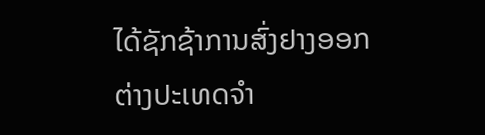ໄດ້ຊັກຊ້າການສົ່ງຢາງອອກຕ່າງປະເທດຈໍາ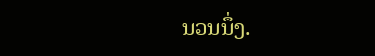ນວນນຶ່ງ.